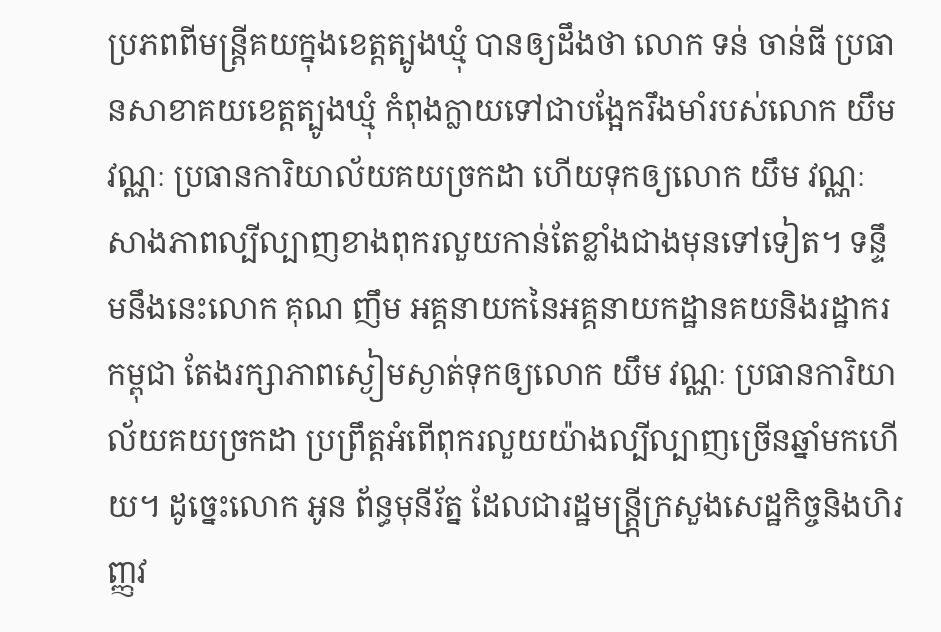ប្រភពពីមន្ត្រីគយក្នុងខេត្តត្បូងឃ្មុំ បានឲ្យដឹងថា លោក ទន់ ចាន់ធី ប្រធានសាខាគយខេត្តត្បូងឃ្មុំ កំពុងក្លាយទៅជាបង្អែករឹងមាំរបស់លោក យឹម វណ្ណៈ ប្រធានការិយាល័យគយច្រកដា ហើយទុកឲ្យលោក យឹម វណ្ណៈ សាងភាពល្បីល្បាញខាងពុករលួយកាន់តែខ្លាំងជាងមុនទៅទៀត។ ទន្ទឹមនឹងនេះលោក គុណ ញឹម អគ្គនាយកនៃអគ្គនាយកដ្ឋានគយនិងរដ្ឋាករកម្ពុជា តែងរក្សាភាពស្ងៀមស្ងាត់ទុកឲ្យលោក យឹម វណ្ណៈ ប្រធានការិយាល័យគយច្រកដា ប្រព្រឹត្តអំពើពុករលួយយ៉ាងល្បីល្បាញច្រើនឆ្នាំមកហើយ។ ដូច្នេះលោក អូន ព័ន្ធមុនីរ័ត្ន ដែលជារដ្ឋមន្ត្រី្កក្រសួងសេដ្ឋកិច្ចនិងហិរញ្ញវ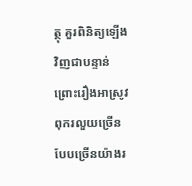ត្ថុ គួរពិនិត្យឡើងវិញជាបន្ទាន់ព្រោះរឿងអាស្រូវពុករលួយច្រើនបែបច្រើនយ៉ាងរ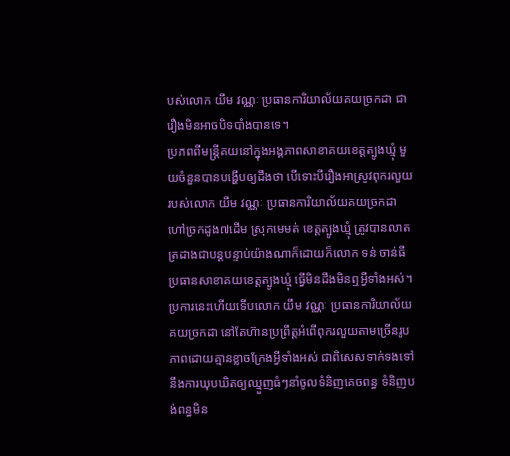បស់លោក យឹម វណ្ណៈ ប្រធានការិយាល័យគយច្រកដា ជារឿងមិនអាចបិទបាំងបានទេ។
ប្រភពពីមន្ត្រីគយនៅក្នុងអង្គភាពសាខាគយខេត្តត្បូងឃ្មុំ មួយចំនួនបានបង្ហើបឲ្យដឹងថា បើទោះបីរឿងអាស្រូវពុករលួយរបស់លោក យឹម វណ្ណៈ ប្រធានការិយាល័យគយច្រកដា ហៅច្រកដូង៧ដើម ស្រុកមេមត់ ខេត្តត្បូងឃ្មុំ ត្រូវបានលាតត្រដាងជាបន្តបន្ទាប់យ៉ាងណាក៏ដោយក៏លោក ទន់ ចាន់ធី ប្រធានសាខាគយខេត្តត្បូងឃ្មុំ ធ្វើមិនដឹងមិនឮអ្វីទាំងអស់។ ប្រការនេះហើយទើបលោក យឹម វណ្ណៈ ប្រធានការិយាល័យគយច្រកដា នៅតែហ៊ានប្រព្រឹត្តអំពើពុករលួយតាមច្រើនរូបភាពដោយគ្មានខ្លាចក្រែងអ្វីទាំងអស់ ជាពិសេសទាក់ទងទៅនឹងការឃុបឃិតឲ្យឈ្មួញធំៗនាំចូលទំនិញគេចពន្ធ ទំនិញបង់ពន្ធមិន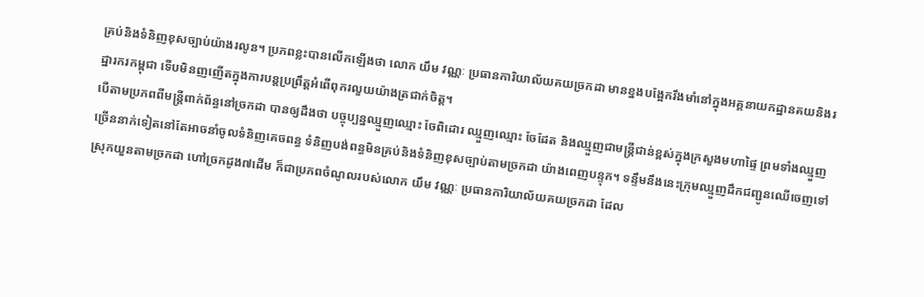គ្រប់និងទំនិញខុសច្បាប់យ៉ាងរលូន។ ប្រភពខ្លះបានលើកឡើងថា លោក យឹម វណ្ណៈ ប្រធានការិយាល័យគយច្រកដា មានខ្នងបង្អែករឹងមាំនៅក្នុងអគ្គនាយកដ្ឋានគយនិងរដ្ឋារករកម្ពុជា ទើបមិនញញើតក្នុងការបន្តប្រព្រឹត្តអំពើពុករលួយយ៉ាងត្រជាក់ចិត្ត។
បើតាមប្រភពពីមន្ត្រីពាក់ព័ន្ធនៅច្រកដា បានឲ្យដឹងថា បច្ចុប្បន្នឈ្មួញឈ្មោះ ចែពិដោរ ឈ្មួញឈ្មោះ ចែដែត និងឈ្មួញជាមន្ត្រីជាន់ខ្ពស់ក្នុងក្រសួងមហាផ្ទៃ ព្រមទាំងឈ្មួញច្រើននាក់ទៀតនៅតែអាចនាំចូលទំនិញគេចពន្ធ ទំនិញបង់ពន្ធមិនគ្រប់និងទំនិញខុសច្បាប់តាមច្រកដា យ៉ាងពេញបន្ទុក។ ទន្ទឹមនឹងនេះក្រុមឈ្មួញដឹកជញ្ជូនឈើចេញទៅស្រុកយួនតាមច្រកដា ហៅច្រកដូង៧ដើម ក៏ជាប្រភពចំណូលរបស់លោក យឹម វណ្ណៈ ប្រធានការិយាល័យគយច្រកដា ដែល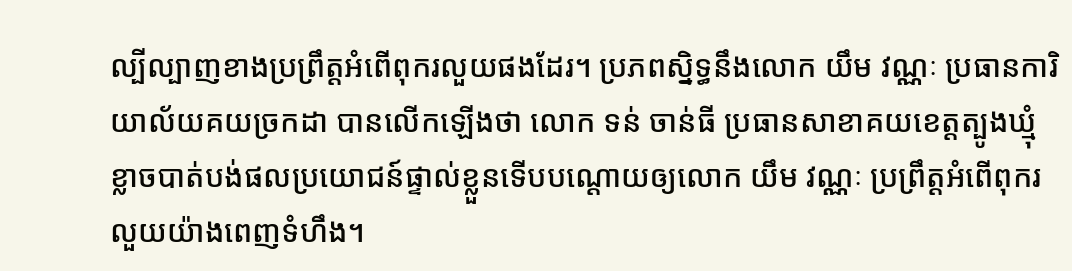ល្បីល្បាញខាងប្រព្រឹត្តអំពើពុករលួយផងដែរ។ ប្រភពស្និទ្ធនឹងលោក យឹម វណ្ណៈ ប្រធានការិយាល័យគយច្រកដា បានលើកឡើងថា លោក ទន់ ចាន់ធី ប្រធានសាខាគយខេត្តត្បូងឃ្មុំ ខ្លាចបាត់បង់ផលប្រយោជន៍ផ្ទាល់ខ្លួនទើបបណ្តោយឲ្យលោក យឹម វណ្ណៈ ប្រព្រឹត្តអំពើពុករលួយយ៉ាងពេញទំហឹង។